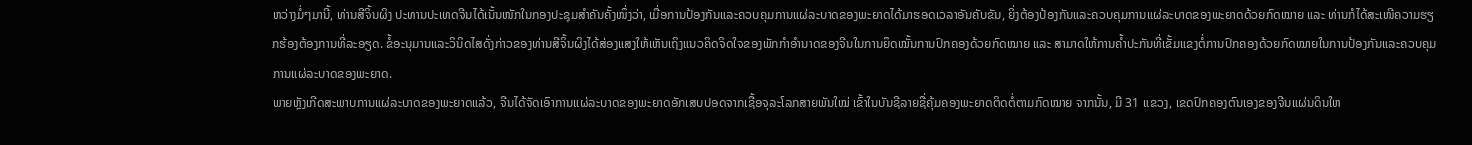ຫວ່າງມໍ່ໆມານີ້, ທ່ານສີຈິ້ນຜິງ ປະທານປະເທດຈີນໄດ້ເນັ້ນໜັກໃນກອງປະຊຸມສຳຄັນຄັ້ງໜຶ່ງວ່າ, ເມື່ອການປ້ອງກັນແລະຄວບຄຸມການແຜ່ລະບາດຂອງພະຍາດໄດ້ມາຮອດເວລາອັນຄັບຂັນ, ຍິ່ງຕ້ອງປ້ອງກັນແລະຄວບຄຸມການແຜ່ລະບາດຂອງພະຍາດດ້ວຍກົດໝາຍ ແລະ ທ່ານກໍໄດ້ສະເໜີຄວາມຮຽກຮ້ອງຕ້ອງການທີ່ລະອຽດ. ຂໍ້ອະນຸມານແລະວິນິດໄສດັ່ງກ່າວຂອງທ່ານສີຈິ້ນຜິງໄດ້ສ່ອງແສງໃຫ້ເຫັນເຖິງແນວຄິດຈິດໃຈຂອງພັກກຳອຳນາດຂອງຈີນໃນການຍຶດໝັ້ນການປົກຄອງດ້ວຍກົດໝາຍ ແລະ ສາມາດໃຫ້ການຄ້ຳປະກັນທີ່ເຂັ້ມແຂງຕໍ່ການປົກຄອງດ້ວຍກົດໝາຍໃນການປ້ອງກັນແລະຄວບຄຸມການແຜ່ລະບາດຂອງພະຍາດ.
ພາຍຫຼັງເກີດສະພາບການແຜ່ລະບາດຂອງພະຍາດແລ້ວ, ຈີນໄດ້ຈັດເອົາການແຜ່ລະບາດຂອງພະຍາດອັກເສບປອດຈາກເຊື້ອຈຸລະໂລກສາຍພັນໃໝ່ ເຂົ້າໃນບັນຊີລາຍຊື່ຄຸ້ມຄອງພະຍາດຕິດຕໍ່ຕາມກົດໝາຍ ຈາກນັ້ນ, ມີ 31 ແຂວງ, ເຂດປົກຄອງຕົນເອງຂອງຈີນແຜ່ນດິນໃຫ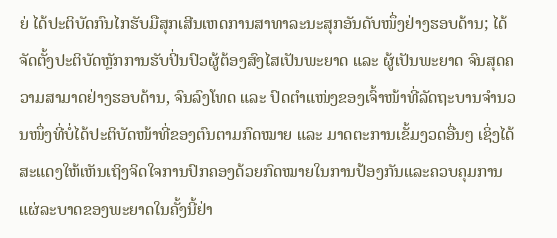ຍ່ ໄດ້ປະຕິບັດກົນໄກຮັບມືສຸກເສີນເຫດການສາທາລະນະສຸກອັນດັບໜຶ່ງຢ່າງຮອບດ້ານ; ໄດ້ຈັດຕັ້ງປະຕິບັດຫຼັກການຮັບປິ່ນປົວຜູ້ຕ້ອງສົງໄສເປັນພະຍາດ ແລະ ຜູ້ເປັນພະຍາດ ຈົນສຸດຄວາມສາມາດຢ່າງຮອບດ້ານ, ຈົນລົງໂທດ ແລະ ປົດຕຳແໜ່ງຂອງເຈົ້າໜ້າທີ່ລັດຖະບານຈຳນວນໜຶ່ງທີ່ບໍ່ໄດ້ປະຕິບັດໜ້າທີ່ຂອງຕົນຕາມກົດໝາຍ ແລະ ມາດຕະການເຂັ້ມງວດອື່ນໆ ເຊິ່ງໄດ້ສະແດງໃຫ້ເຫັນເຖິງຈິດໃຈການປົກຄອງດ້ວຍກົດໝາຍໃນການປ້ອງກັນແລະຄວບຄຸມການແຜ່ລະບາດຂອງພະຍາດໃນຄັ້ງນີ້ຢ່າ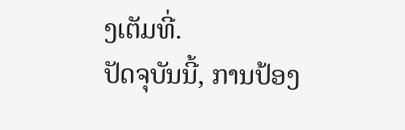ງເຕັມທີ່.
ປັດຈຸບັນນີ້, ການປ້ອງ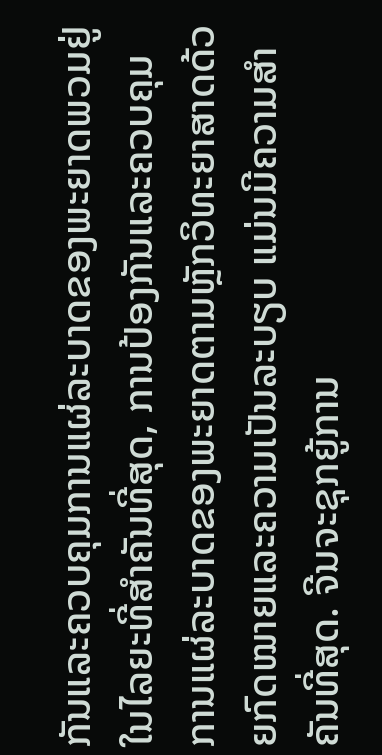ກັນແລະຄວບຄຸມການແຜ່ລະບາດຂອງພະຍາດພວມຢູ່ໃນໄລຍະທີ່ສຳຄັນທີ່ສຸດ, ການປ້ອງກັນແລະຄວບຄຸມການແຜ່ລະບາດຂອງພະຍາດຕາມຫຼັກວິທະຍາສາດດ້ວຍກົດໝາຍແລະຄວາມເປັນລະບຽບ ແມ່ນມີຄວາມສຳຄັນທີ່ສຸດ. ຈີນຈະຊຸກຍູ້ການ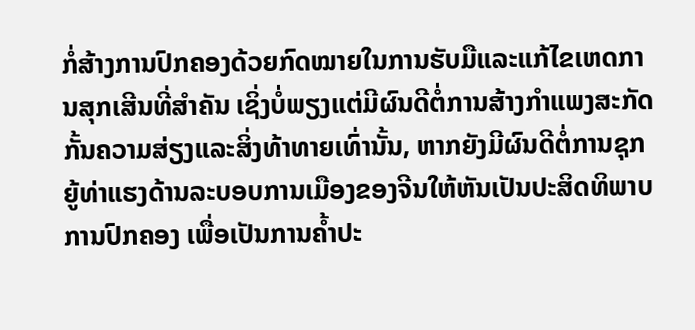ກໍ່ສ້າງການປົກຄອງດ້ວຍກົດໝາຍໃນການຮັບມືແລະແກ້ໄຂເຫດການສຸກເສີນທີ່ສຳຄັນ ເຊິ່ງບໍ່ພຽງແຕ່ມີຜົນດີຕໍ່ການສ້າງກຳແພງສະກັດກັ້ນຄວາມສ່ຽງແລະສິ່ງທ້າທາຍເທົ່ານັ້ນ, ຫາກຍັງມີຜົນດີຕໍ່ການຊຸກຍູ້ທ່າແຮງດ້ານລະບອບການເມືອງຂອງຈີນໃຫ້ຫັນເປັນປະສິດທິພາບການປົກຄອງ ເພື່ອເປັນການຄ້ຳປະ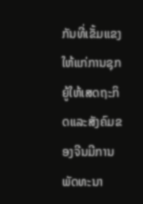ກັນທີ່ເຂັ້ມແຂງໃຫ້ແກ່ການຊຸກຍູ້ໃຫ້ເສດຖະກິດແລະສັງຄົມຂອງຈີນມີການພັດທະນາ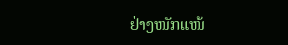ຢ່າງໜັກແໜ້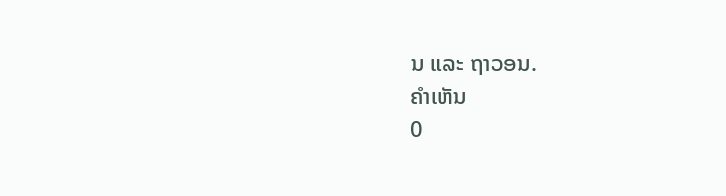ນ ແລະ ຖາວອນ.
ຄຳເຫັນ
0